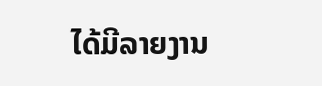ໄດ້ມີລາຍງານ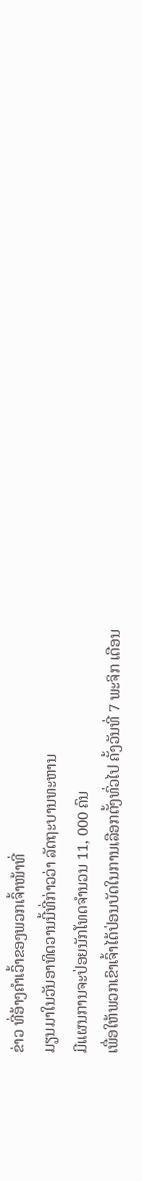ຂ່າວ ທີ່ອ້າງຄໍາເວົ້າຂອງພວກເຈົ້າໜ້າທີ່
ມຽນມາໃນວັນອາທິດວານນີ້ທີ່ກ່າວວ່າ ລັດຖະບານທະຫານ
ມີແຜນການຈະປ່ອຍນັກໂທດຈຳນວນ 11, 000 ຄົນ
ເພື່ອໃຫ້ພວກເຂົາເຈົ້າໄດ້ປ່ອນບັດໃນການເລືອກຕັ້ງທົ່ວໄປ ຄັ້ງວັນທີ່ 7 ພະຈິກ ເດືອນ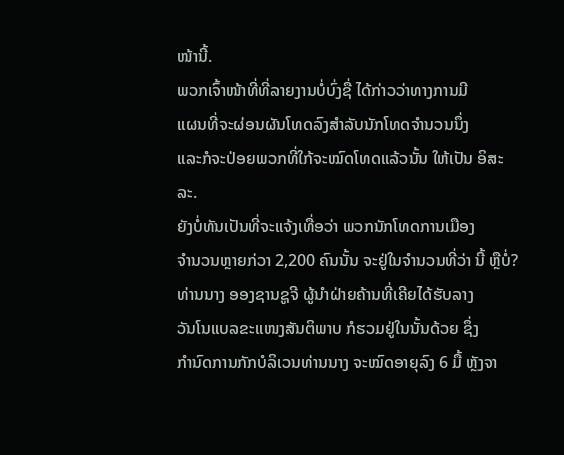ໜ້ານີ້.
ພວກເຈົ້າໜ້າທີ່ທີ່ລາຍງານບໍ່ບົ່ງຊື່ ໄດ້ກ່າວວ່າທາງການມີ
ແຜນທີ່ຈະຜ່ອນຜັນໂທດລົງສໍາລັບນັກໂທດຈໍານວນນຶ່ງ
ແລະກໍຈະປ່ອຍພວກທີ່ໃກ້ຈະໝົດໂທດແລ້ວນັ້ນ ໃຫ້ເປັນ ອິສະລະ.
ຍັງບໍ່ທັນເປັນທີ່ຈະແຈ້ງເທື່ອວ່າ ພວກນັກໂທດການເມືອງ
ຈໍານວນຫຼາຍກ່ວາ 2,200 ຄົນນັ້ນ ຈະຢູ່ໃນຈໍານວນທີ່ວ່າ ນີ້ ຫຼືບໍ່?
ທ່ານນາງ ອອງຊານຊູຈີ ຜູ້ນຳຝ່າຍຄ້ານທີ່ເຄີຍໄດ້ຮັບລາງ
ວັນໂນແບລຂະແໜງສັນຕິພາບ ກໍຮວມຢູ່ໃນນັ້ນດ້ວຍ ຊຶ່ງ
ກໍານົດການກັກບໍລິເວນທ່ານນາງ ຈະໝົດອາຍຸລົງ 6 ມື້ ຫຼັງຈາ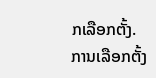ກເລືອກຕັ້ງ. ການເລືອກຕັ້ງ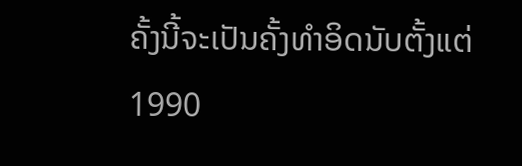ຄັ້ງນີ້ຈະເປັນຄັ້ງທຳອິດນັບຕັ້ງແຕ່ 1990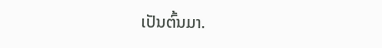ເປັນຕົ້ນມາ.